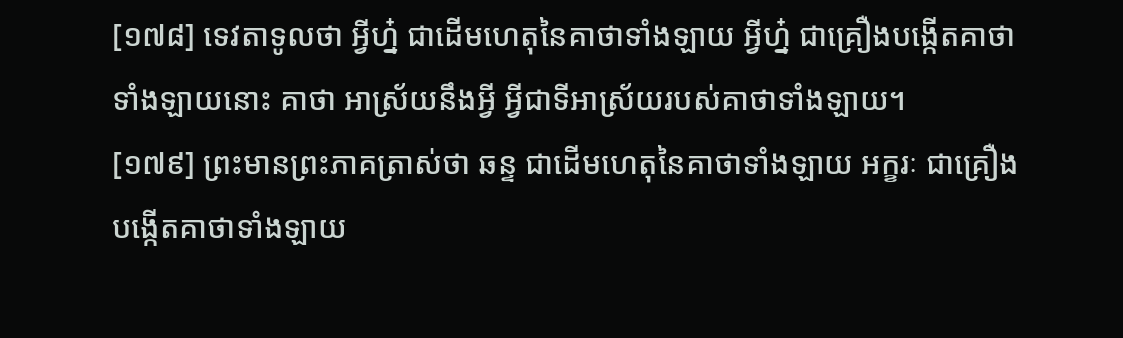[១៧៨] ទេវតាទូលថា អ្វីហ្ន៎ ជាដើមហេតុនៃគាថាទាំងឡាយ អ្វីហ្ន៎ ជាគ្រឿងបង្កើតគាថាទាំងឡាយនោះ គាថា អាស្រ័យនឹងអ្វី អ្វីជាទីអាស្រ័យរបស់គាថាទាំងឡាយ។
[១៧៩] ព្រះមានព្រះភាគត្រាស់ថា ឆន្ទ ជាដើមហេតុនៃគាថាទាំងឡាយ អក្ខរៈ ជាគ្រឿងបង្កើតគាថាទាំងឡាយ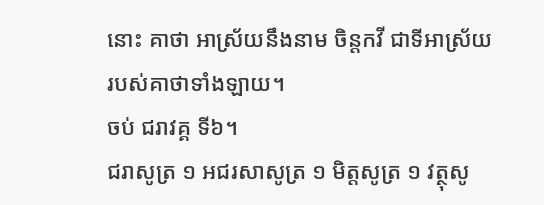នោះ គាថា អាស្រ័យនឹងនាម ចិន្តកវី ជាទីអាស្រ័យ របស់គាថាទាំងឡាយ។
ចប់ ជរាវគ្គ ទី៦។
ជរាសូត្រ ១ អជរសាសូត្រ ១ មិត្តសូត្រ ១ វត្ថុសូ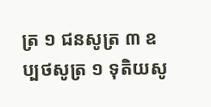ត្រ ១ ជនសូត្រ ៣ ឧប្បថសូត្រ ១ ទុតិយសូ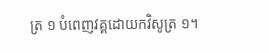ត្រ ១ បំពេញវគ្គដោយកវិសូត្រ ១។